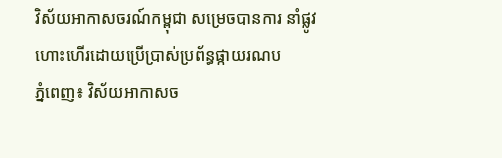វិស័យអាកាសចរណ៍កម្ពុជា សម្រេចបានការ នាំផ្លូវហោះហើរដោយប្រើប្រាស់ប្រព័ន្ធផ្កាយរណប
ភ្នំពេញ៖ វិស័យអាកាសច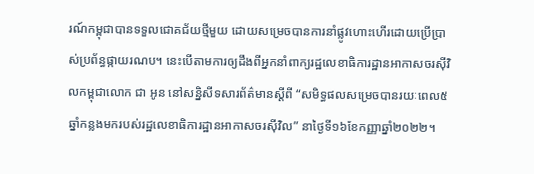រណ៍កម្ពុជាបានទទួលជោគជ័យថ្មីមួយ ដោយសម្រេចបានការនាំផ្លូវហោះហើរដោយប្រើប្រាស់ប្រព័ន្ធផ្កាយរណប។ នេះបើតាមការឲ្យដឹងពីអ្នកនាំពាក្យរដ្ឋលេខាធិការដ្ឋានអាកាសចរស៊ីវិលកម្ពុជាលោក ជា អូន នៅសន្និសីទសារព័ត៌មានស្ដីពី “សមិទ្ធផលសម្រេចបានរយៈពេល៥ឆ្នាំកន្លងមករបស់រដ្ឋលេខាធិការដ្ឋានអាកាសចរស៊ីវិល” នាថ្ងៃទី១៦ខែកញ្ញាឆ្នាំ២០២២។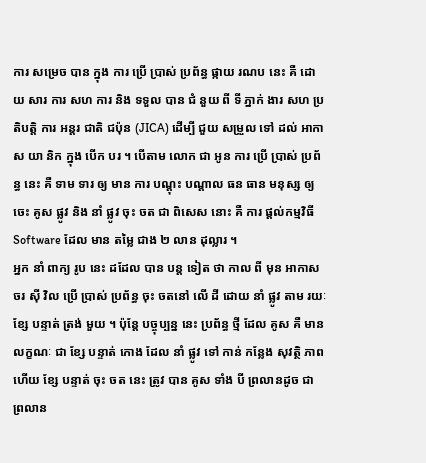ការ សម្រេច បាន ក្នុង ការ ប្រើ ប្រាស់ ប្រព័ន្ធ ផ្កាយ រណប នេះ គឺ ដោយ សារ ការ សហ ការ និង ទទួល បាន ជំ នួយ ពី ទី ភ្នាក់ ងារ សហ ប្រតិបត្តិ ការ អន្តរ ជាតិ ជប៉ុន (JICA) ដើម្បី ជួយ សម្រួល ទៅ ដល់ អាកាស យា និក ក្នុង បើក បរ ។ បើតាម លោក ជា អូន ការ ប្រើ ប្រាស់ ប្រព័ន្ធ នេះ គឺ ទាម ទារ ឲ្យ មាន ការ បណ្ដុះ បណ្ដាល ធន ធាន មនុស្ស ឲ្យ ចេះ គូស ផ្លូវ និង នាំ ផ្លូវ ចុះ ចត ជា ពិសេស នោះ គឺ ការ ផ្ដល់កម្មវិធី Software ដែល មាន តម្លៃ ជាង ២ លាន ដុល្លារ ។
អ្នក នាំ ពាក្យ រូប នេះ ដដែល បាន បន្ត ទៀត ថា កាល ពី មុន អាកាស ចរ ស៊ី វិល ប្រើ ប្រាស់ ប្រព័ន្ធ ចុះ ចតនៅ លើ ដី ដោយ នាំ ផ្លូវ តាម រយៈ ខ្សែ បន្ទាត់ ត្រង់ មួយ ។ ប៉ុន្តែ បច្ចុប្បន្ន នេះ ប្រព័ន្ធ ថ្មី ដែល គូស គឺ មាន លក្ខណៈ ជា ខ្សែ បន្ទាត់ កោង ដែល នាំ ផ្លូវ ទៅ កាន់ កន្លែង សុវត្ថិ ភាព ហើយ ខ្សែ បន្ទាត់ ចុះ ចត នេះ ត្រូវ បាន គូស ទាំង បី ព្រលានដូច ជា ព្រលាន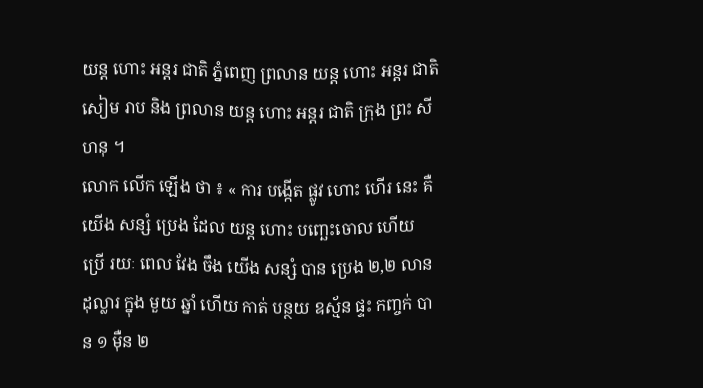យន្ត ហោះ អន្តរ ជាតិ ភ្នំពេញ ព្រលាន យន្ត ហោះ អន្តរ ជាតិ សៀម រាប និង ព្រលាន យន្ត ហោះ អន្តរ ជាតិ ក្រុង ព្រះ សីហនុ ។
លោក លើក ឡើង ថា ៖ « ការ បង្កើត ផ្លូវ ហោះ ហើរ នេះ គឺ យើង សន្សំ ប្រេង ដែល យន្ត ហោះ បញ្ឆេះចោល ហើយ ប្រើ រយៈ ពេល វែង ចឹង យើង សន្សំ បាន ប្រេង ២,២ លាន ដុល្លារ ក្នុង មួយ ឆ្នាំ ហើយ កាត់ បន្ថយ ឧស្ម័ន ផ្ទះ កញ្ចក់ បាន ១ ម៉ឺន ២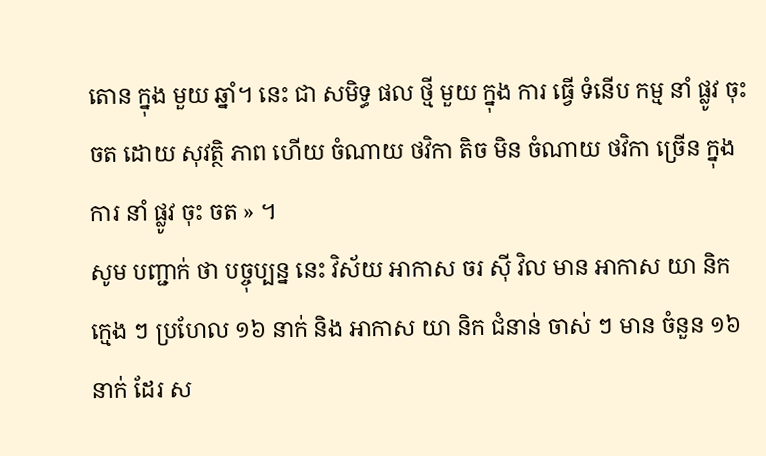តោន ក្នុង មួយ ឆ្នាំ។ នេះ ជា សមិទ្ធ ផល ថ្មី មួយ ក្នុង ការ ធ្វើ ទំនើប កម្ម នាំ ផ្លូវ ចុះ ចត ដោយ សុវត្ថិ ភាព ហើយ ចំណាយ ថវិកា តិច មិន ចំណាយ ថវិកា ច្រើន ក្នុង ការ នាំ ផ្លូវ ចុះ ចត » ។
សូម បញ្ជាក់ ថា បច្ចុប្បន្ន នេះ វិស័យ អាកាស ចរ ស៊ី វិល មាន អាកាស យា និក ក្មេង ៗ ប្រហែល ១៦ នាក់ និង អាកាស យា និក ជំនាន់ ចាស់ ៗ មាន ចំនួន ១៦ នាក់ ដែរ ស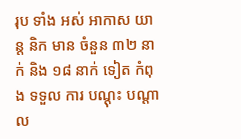រុប ទាំង អស់ អាកាស យាន្ត និក មាន ចំនួន ៣២ នាក់ និង ១៨ នាក់ ទៀត កំពុង ទទួល ការ បណ្ដុះ បណ្ដាល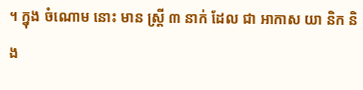។ ក្នុង ចំណោម នោះ មាន ស្រ្ដី ៣ នាក់ ដែល ជា អាកាស យា និក និង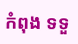កំពុង ទទួ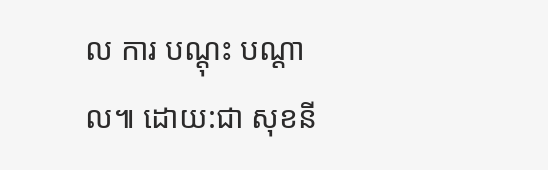ល ការ បណ្ដុះ បណ្ដាល៕ ដោយ:ជា សុខនី